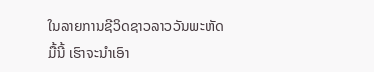ໃນລາຍການຊີວິດຊາວລາວວັນພະຫັດມື້ນີ້ ເຮົາຈະນຳເອົາ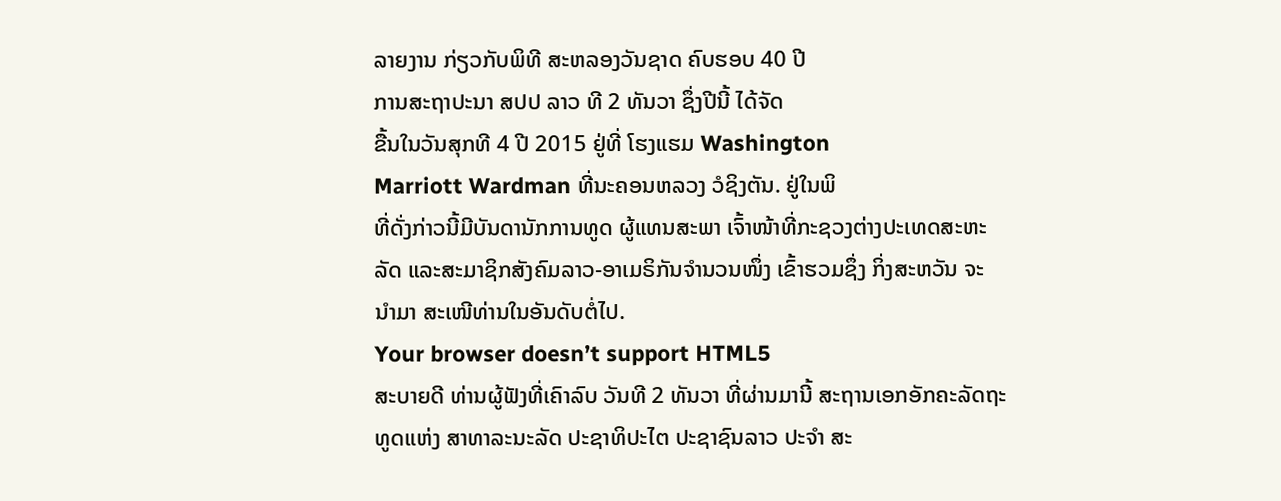ລາຍງານ ກ່ຽວກັບພິທີ ສະຫລອງວັນຊາດ ຄົບຮອບ 40 ປີ
ການສະຖາປະນາ ສປປ ລາວ ທີ 2 ທັນວາ ຊຶ່ງປີນີ້ ໄດ້ຈັດ
ຂື້ນໃນວັນສຸກທີ 4 ປີ 2015 ຢູ່ທີ່ ໂຮງແຮມ Washington
Marriott Wardman ທີ່ນະຄອນຫລວງ ວໍຊິງຕັນ. ຢູ່ໃນພິ
ທີ່ດັ່ງກ່າວນີ້ມີບັນດານັກການທູດ ຜູ້ແທນສະພາ ເຈົ້າໜ້າທີ່ກະຊວງຕ່າງປະເທດສະຫະ
ລັດ ແລະສະມາຊິກສັງຄົມລາວ-ອາເມຣິກັນຈຳນວນໜຶ່ງ ເຂົ້າຮວມຊຶ່ງ ກິ່ງສະຫວັນ ຈະ
ນຳມາ ສະເໜີທ່ານໃນອັນດັບຕໍ່ໄປ.
Your browser doesn’t support HTML5
ສະບາຍດີ ທ່ານຜູ້ຟັງທີ່ເຄົາລົບ ວັນທີ 2 ທັນວາ ທີ່ຜ່ານມານີ້ ສະຖານເອກອັກຄະລັດຖະ
ທູດແຫ່ງ ສາທາລະນະລັດ ປະຊາທິປະໄຕ ປະຊາຊົນລາວ ປະຈຳ ສະ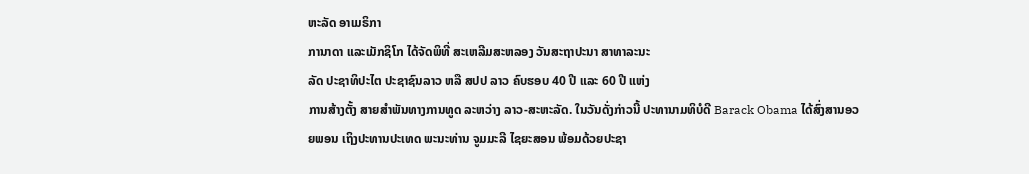ຫະລັດ ອາເມຣິກາ
ການາດາ ແລະເມັກຊິໂກ ໄດ້ຈັດພິທີ່ ສະເຫລີມສະຫລອງ ວັນສະຖາປະນາ ສາທາລະນະ
ລັດ ປະຊາທິປະໄຕ ປະຊາຊົນລາວ ຫລື ສປປ ລາວ ຄົບຮອບ 40 ປີ ແລະ 60 ປີ ແຫ່ງ
ການສ້າງຕັ້ງ ສາຍສຳພັນທາງການທູດ ລະຫວ່າງ ລາວ-ສະຫະລັດ. ໃນວັນດັ່ງກ່າວນີ້ ປະທານາມທິບໍດີ Barack Obama ໄດ້ສົ່ງສານອວຍພອນ ເຖິງປະທານປະເທດ ພະນະທ່ານ ຈູມມະລີ ໄຊຍະສອນ ພ້ອມດ້ວຍປະຊາ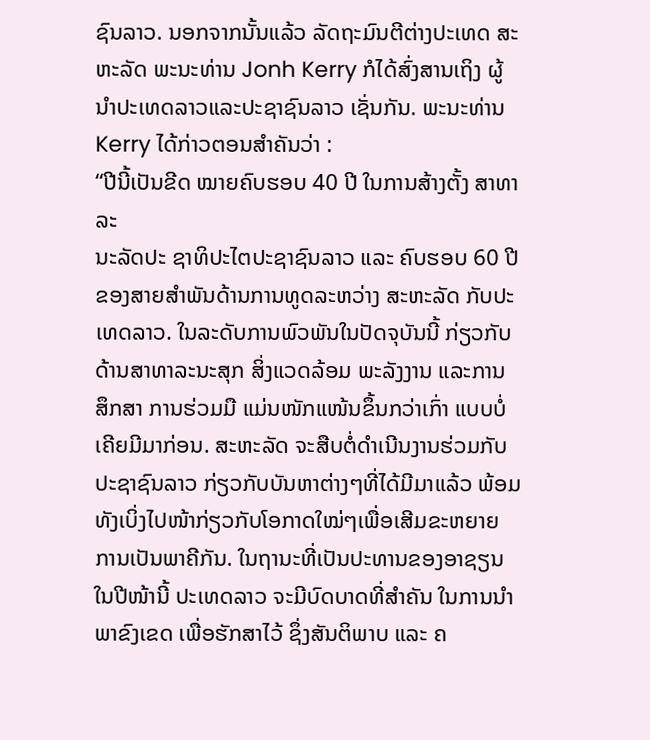ຊົນລາວ. ນອກຈາກນັ້ນແລ້ວ ລັດຖະມົນຕີຕ່າງປະເທດ ສະຫະລັດ ພະນະທ່ານ Jonh Kerry ກໍໄດ້ສົ່ງສານເຖິງ ຜູ້ນຳປະເທດລາວແລະປະຊາຊົນລາວ ເຊັ່ນກັນ. ພະນະທ່ານ Kerry ໄດ້ກ່າວຕອນສຳຄັນວ່າ :
“ປີນີ້ເປັນຂີດ ໝາຍຄົບຮອບ 40 ປີ ໃນການສ້າງຕັ້ງ ສາທາລະ
ນະລັດປະ ຊາທິປະໄຕປະຊາຊົນລາວ ແລະ ຄົບຮອບ 60 ປີ
ຂອງສາຍສຳພັນດ້ານການທູດລະຫວ່າງ ສະຫະລັດ ກັບປະ
ເທດລາວ. ໃນລະດັບການພົວພັນໃນປັດຈຸບັນນີ້ ກ່ຽວກັບ
ດ້ານສາທາລະນະສຸກ ສິ່ງແວດລ້ອມ ພະລັງງານ ແລະການ
ສຶກສາ ການຮ່ວມມື ແມ່ນໜັກແໜ້ນຂຶ້ນກວ່າເກົ່າ ແບບບໍ່
ເຄີຍມີມາກ່ອນ. ສະຫະລັດ ຈະສືບຕໍ່ດຳເນີນງານຮ່ວມກັບ
ປະຊາຊົນລາວ ກ່ຽວກັບບັນຫາຕ່າງໆທີ່ໄດ້ມີມາແລ້ວ ພ້ອມທັງເບິ່ງໄປໜ້າກ່ຽວກັບໂອກາດໃໝ່ໆເພື່ອເສີມຂະຫຍາຍ ການເປັນພາຄີກັນ. ໃນຖານະທີ່ເປັນປະທານຂອງອາຊຽນໃນປີໜ້ານີ້ ປະເທດລາວ ຈະມີບົດບາດທີ່ສຳຄັນ ໃນການນຳພາຂົງເຂດ ເພື່ອຮັກສາໄວ້ ຊຶ່ງສັນຕິພາບ ແລະ ຄ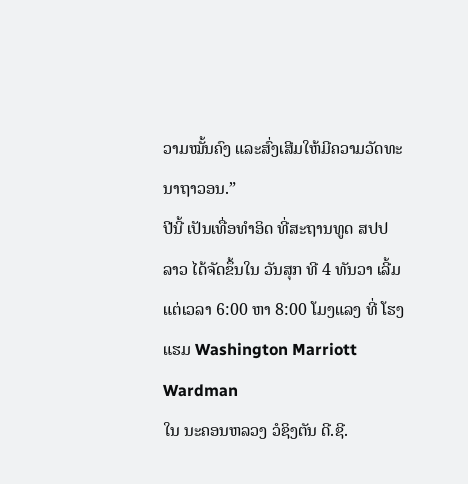ວາມໝັ້ນຄົງ ແລະສົ່ງເສີມໃຫ້ມີຄວາມວັດທະ
ນາຖາວອນ.”
ປີນີ້ ເປັນເທື່ອທຳອິດ ທີ່ສະຖານທູດ ສປປ ລາວ ໄດ້ຈັດຂຶ້ນໃນ ວັນສຸກ ທີ 4 ທັນວາ ເລີ້ມ
ແຕ່ເວລາ 6:00 ຫາ 8:00 ໂມງແລງ ທີ່ ໂຮງແຮມ Washington Marriott Wardman
ໃນ ນະຄອນຫລວງ ວໍຊິງຕັນ ດີ.ຊີ.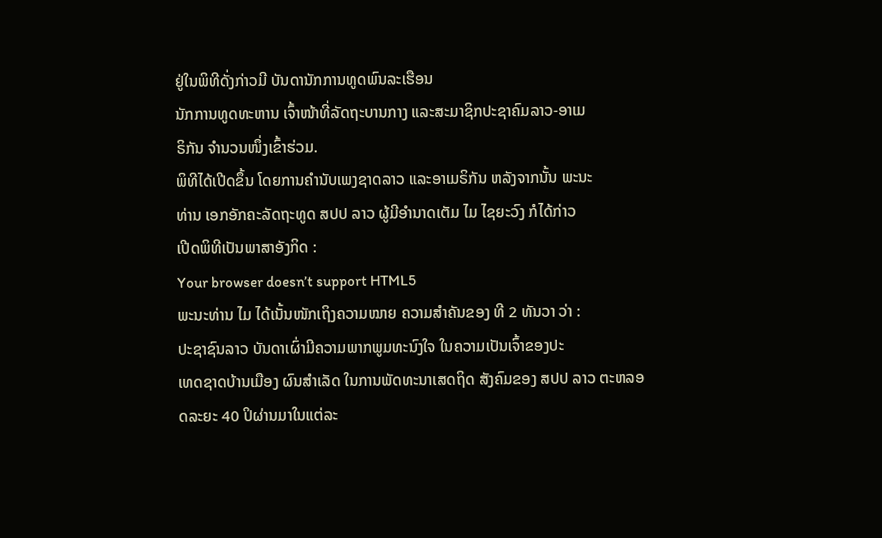ຢູ່ໃນພິທີດັ່ງກ່າວມີ ບັນດານັກການທູດພົນລະເຮືອນ
ນັກການທູດທະຫານ ເຈົ້າໜ້າທີ່ລັດຖະບານກາງ ແລະສະມາຊິກປະຊາຄົມລາວ-ອາເມ
ຣິກັນ ຈຳນວນໜຶ່ງເຂົ້າຮ່ວມ.
ພິທີໄດ້ເປີດຂຶ້ນ ໂດຍການຄຳນັບເພງຊາດລາວ ແລະອາເມຣິກັນ ຫລັງຈາກນັ້ນ ພະນະ
ທ່ານ ເອກອັກຄະລັດຖະທູດ ສປປ ລາວ ຜູ້ມີອຳນາດເຕັມ ໄມ ໄຊຍະວົງ ກໍໄດ້ກ່າວ
ເປີດພິທີເປັນພາສາອັງກິດ :
Your browser doesn’t support HTML5
ພະນະທ່ານ ໄມ ໄດ້ເນັ້ນໜັກເຖິງຄວາມໝາຍ ຄວາມສຳຄັນຂອງ ທີ 2 ທັນວາ ວ່າ :
ປະຊາຊົນລາວ ບັນດາເຜົ່າມີຄວາມພາກພູມທະນົງໃຈ ໃນຄວາມເປັນເຈົ້າຂອງປະ
ເທດຊາດບ້ານເມືອງ ຜົນສຳເລັດ ໃນການພັດທະນາເສດຖິດ ສັງຄົມຂອງ ສປປ ລາວ ຕະຫລອດລະຍະ 40 ປິຜ່ານມາໃນແຕ່ລະ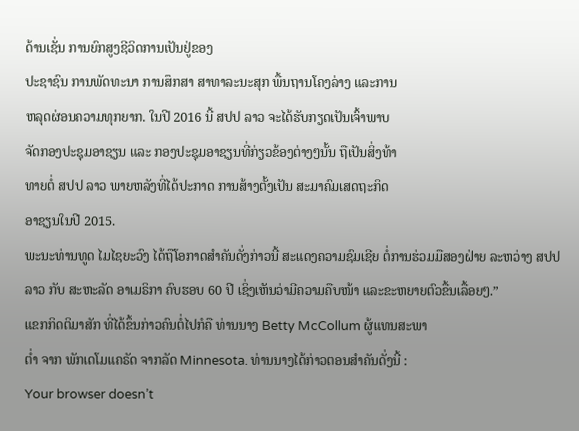ດ້ານເຊັ່ນ ການຍົກສູງຊີວິດການເປັນຢູ່ຂອງ
ປະຊາຊົນ ການພັດທະນາ ການສຶກສາ ສາທາລະນະສຸກ ພື້ນຖານໂຄງລ່າງ ແລະການ
ຫລຸດຜ່ອນຄວາມທຸກຍາກ. ໃນປີ 2016 ນີ້ ສປປ ລາວ ຈະໄດ້ຮັບກຽດເປັນເຈົ້າພາບ
ຈັດກອງປະຊຸມອາຊຽນ ແລະ ກອງປະຊຸມອາຊຽນທີ່ກ່ຽວຂ້ອງຕ່າງໆນັ້ນ ຖືເປັນສິ່ງທ້າ
ທາຍຕໍ່ ສປປ ລາວ ພາຍຫລັງທີ່ໄດ້ປະກາດ ການສ້າງຕັ້ງເປັນ ສະມາຄົມເສດຖະກິດ
ອາຊຽນໃນປີ 2015.
ພະນະທ່ານທູດ ໄມໄຊຍະວົງ ໄດ້ຖືໂອກາດສຳຄັນດັ່ງກ່າວນີ້ ສະແດງຄວາມຊົມເຊີຍ ຕໍ່ການຮ່ວມມືສອງຝ່າຍ ລະຫວ່າງ ສປປ ລາວ ກັບ ສະຫະລັດ ອາເມຣິກາ ຄົບຮອບ 60 ປີ ເຊິ່ງເຫັນວ່າມີຄວາມຄືບໜ້າ ແລະຂະຫຍາຍຕົວຂື້ນເລື້ອຍໆ.”
ແຂກກິດຕິມາສັກ ທີ່ໄດ້ຂຶ້ນກ່າວຄົນຕໍ່ໄປກໍຄື ທ່ານນາງ Betty McCollum ຜູ້ແທນສະພາ
ຕໍ່າ ຈາກ ພັກເດໂມແຄຣັດ ຈາກລັດ Minnesota. ທ່ານນາງໄດ້ກ່າວຕອນສຳຄັນດັ່ງນີ້ :
Your browser doesn’t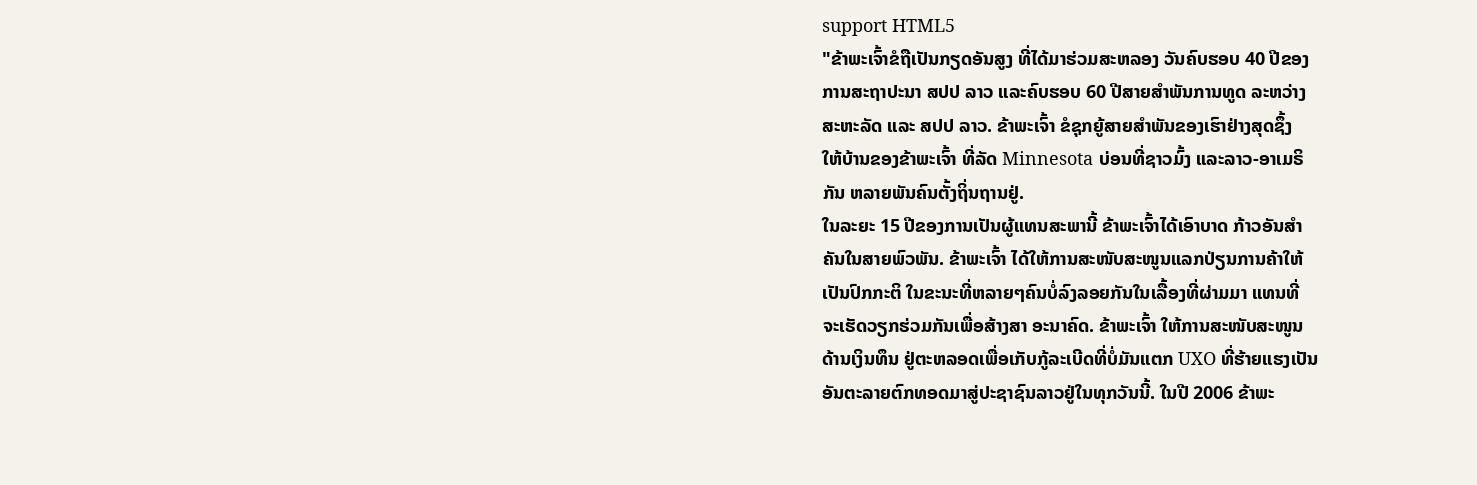support HTML5
"ຂ້າພະເຈົ້າຂໍຖືເປັນກຽດອັນສູງ ທີ່ໄດ້ມາຮ່ວມສະຫລອງ ວັນຄົບຮອບ 40 ປີຂອງ
ການສະຖາປະນາ ສປປ ລາວ ແລະຄົບຮອບ 60 ປີສາຍສຳພັນການທູດ ລະຫວ່າງ
ສະຫະລັດ ແລະ ສປປ ລາວ. ຂ້າພະເຈົ້າ ຂໍຊຸກຍູ້ສາຍສຳພັນຂອງເຮົາຢ່າງສຸດຊຶ້ງ
ໃຫ້ບ້ານຂອງຂ້າພະເຈົ້າ ທີ່ລັດ Minnesota ບ່ອນທີ່ຊາວມົ້ງ ແລະລາວ-ອາເມຣິ
ກັນ ຫລາຍພັນຄົນຕັ້ງຖິ່ນຖານຢູ່.
ໃນລະຍະ 15 ປີຂອງການເປັນຜູ້ແທນສະພານີ້ ຂ້າພະເຈົ້າໄດ້ເອົາບາດ ກ້າວອັນສຳ
ຄັນໃນສາຍພົວພັນ. ຂ້າພະເຈົ້າ ໄດ້ໃຫ້ການສະໜັບສະໜູນແລກປ່ຽນການຄ້າໃຫ້
ເປັນປົກກະຕິ ໃນຂະນະທີ່ຫລາຍໆຄົນບໍ່ລົງລອຍກັນໃນເລື້ອງທີ່ຜ່າມມາ ແທນທີ່
ຈະເຮັດວຽກຮ່ວມກັນເພື່ອສ້າງສາ ອະນາຄົດ. ຂ້າພະເຈົ້າ ໃຫ້ການສະໜັບສະໜູນ
ດ້ານເງິນທຶນ ຢູ່ຕະຫລອດເພື່ອເກັບກູ້ລະເບີດທີ່ບໍ່ມັນແຕກ UXO ທີ່ຮ້າຍແຮງເປັນ
ອັນຕະລາຍຕົກທອດມາສູ່ປະຊາຊົນລາວຢູ່ໃນທຸກວັນນີ້. ໃນປີ 2006 ຂ້າພະ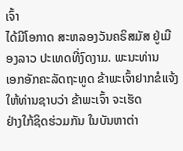ເຈົ້າ
ໄດ້ມີໂອກາດ ສະຫລອງວັນຄຣິສມັສ ຢູ່ເມືອງລາວ ປະເທດທີ່ງົດງາມ. ພະນະທ່ານ
ເອກອັກຄະລັດຖະທູດ ຂ້າພະເຈົ້າຢາກຂໍແຈ້ງໃຫ້ທ່ານຊາບວ່າ ຂ້າພະເຈົ້າ ຈະເຮັດ
ຢ່າງໃກ້ຊິດຮ່ວມກັນ ໃນບັນຫາຕ່າ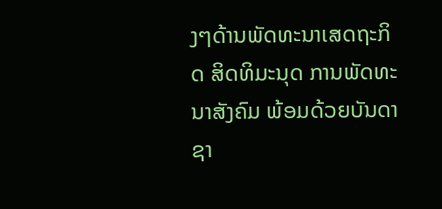ງໆດ້ານພັດທະນາເສດຖະກິດ ສິດທິມະນຸດ ການພັດທະນາສັງຄົມ ພ້ອມດ້ວຍບັນດາຊາ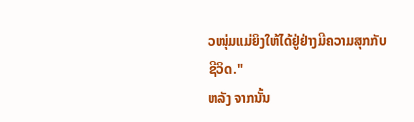ວໜຸ່ມແມ່ຍິງໃຫ້ໄດ້ຢູ່ຢ່າງມີຄວາມສຸກກັບ
ຊີວິດ."
ຫລັງ ຈາກນັ້ນ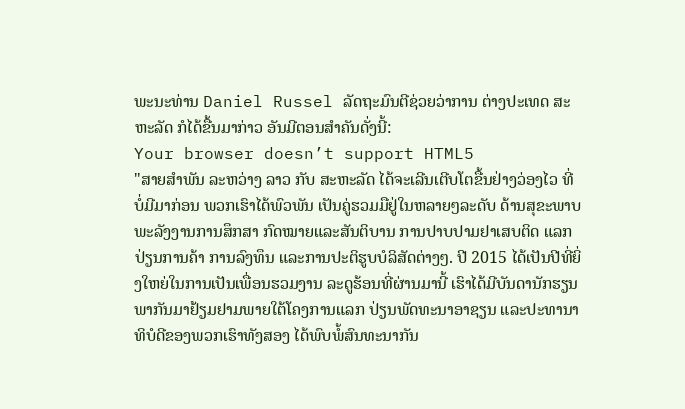ພະນະທ່ານ Daniel Russel ລັດຖະມົນຕີຊ່ວຍວ່າການ ຕ່າງປະເທດ ສະຫະລັດ ກໍໄດ້ຂື້ນມາກ່າວ ອັນມີຕອນສຳຄັນດັ່ງນີ້:
Your browser doesn’t support HTML5
"ສາຍສຳພັນ ລະຫວ່າງ ລາວ ກັບ ສະຫະລັດ ໄດ້ຈະເລີນເຕີບໂຕຂື້ນຢ່າງວ່ອງໄວ ທີ່
ບໍ່ມີມາກ່ອນ ພວກເຮົາໄດ້ພົວພັນ ເປັນຄູ່ຮວມມືຢູ່ໃນຫລາຍໆລະດັບ ດ້ານສຸຂະພາບ ພະລັງງານການສຶກສາ ກົດໝາຍແລະສັນຕິບານ ການປາບປາມຢາເສບຕິດ ແລກ
ປ່ຽນການຄ້າ ການລົງທຶນ ແລະການປະຕິຮູບບໍລິສັດຕ່າງໆ. ປີ 2015 ໄດ້ເປັນປີທີ່ຍິ່ງໃຫຍ່ໃນການເປັນເພື່ອນຮວມງານ ລະດູຮ້ອນທີ່ຜ່ານມານີ້ ເຮົາໄດ້ມີບັນດານັກຮຽນພາກັນມາຢ້ຽມຢາມພາຍໃຕ້ໂຄງການແລກ ປ່ຽນພັດທະນາອາຊຽນ ແລະປະທານາ
ທິບໍດີຂອງພວກເຮົາທັງສອງ ໄດ້ພົບພໍ້ສົນທະນາກັນ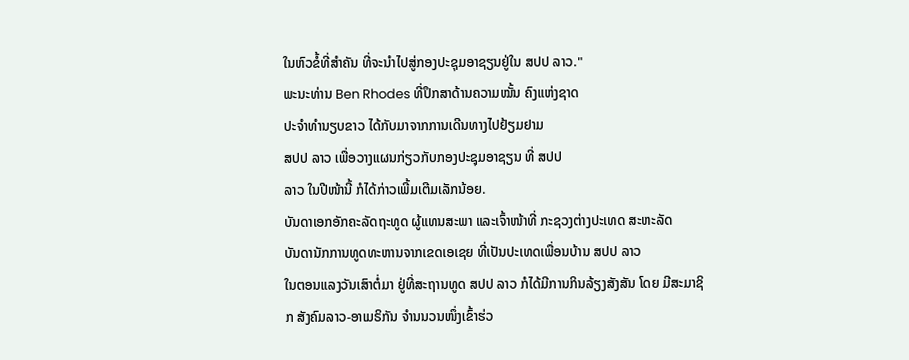ໃນຫົວຂໍ້ທີ່ສຳຄັນ ທີ່ຈະນຳໄປສູ່ກອງປະຊຸມອາຊຽນຢູ່ໃນ ສປປ ລາວ."
ພະນະທ່ານ Ben Rhodes ທີ່ປຶກສາດ້ານຄວາມໝັ້ນ ຄົງແຫ່ງຊາດ
ປະຈຳທຳນຽບຂາວ ໄດ້ກັບມາຈາກການເດີນທາງໄປຢ້ຽມຢາມ
ສປປ ລາວ ເພື່ອວາງແຜນກ່ຽວກັບກອງປະຊຸມອາຊຽນ ທີ່ ສປປ
ລາວ ໃນປີໜ້ານີ້ ກໍໄດ້ກ່າວເພີ້ມເຕີມເລັກນ້ອຍ.
ບັນດາເອກອັກຄະລັດຖະທູດ ຜູ້ແທນສະພາ ແລະເຈົ້າໜ້າທີ່ ກະຊວງຕ່າງປະເທດ ສະຫະລັດ
ບັນດານັກການທູດທະຫານຈາກເຂດເອເຊຍ ທີ່ເປັນປະເທດເພື່ອນບ້ານ ສປປ ລາວ
ໃນຕອນແລງວັນເສົາຕໍ່ມາ ຢູ່ທີ່ສະຖານທູດ ສປປ ລາວ ກໍໄດ້ມີການກິນລ້ຽງສັງສັນ ໂດຍ ມີສະມາຊິກ ສັງຄົມລາວ-ອາເມຣິກັນ ຈຳນນວນໜຶ່ງເຂົ້າຮ່ວ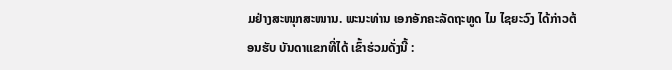ມຢ່າງສະໜຸກສະໜານ. ພະນະທ່ານ ເອກອັກຄະລັດຖະທູດ ໄມ ໄຊຍະວົງ ໄດ້ກ່າວຕ້ອນຮັບ ບັນດາແຂກທີ່ໄດ້ ເຂົ້າຮ່ວມດັ່ງນີ້ :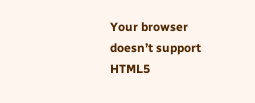Your browser doesn’t support HTML5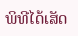ພິທີໄດ້ເສັດ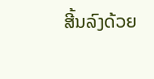ສີ້ນລົງດ້ວຍ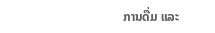ການດື່ມ ແລະ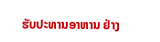ຮັບປະທານອາຫານ ຢ່າງ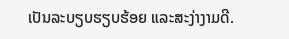ເປັນລະບຽບຮຽບຮ້ອຍ ແລະສະງ່າງາມດີ.